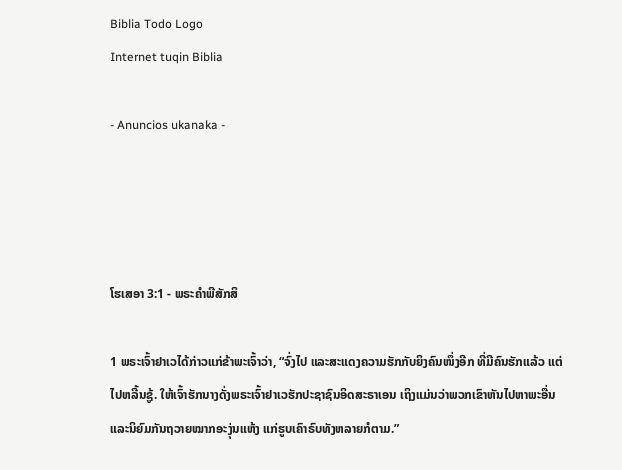Biblia Todo Logo
Internet tuqin Biblia

- Anuncios ukanaka -




ໂຮເສອາ 3:1 - ພຣະຄຳພີສັກສິ

1 ພຣະເຈົ້າຢາເວໄດ້ກ່າວແກ່ຂ້າພະເຈົ້າວ່າ, “ຈົ່ງໄປ ແລະສະແດງຄວາມຮັກກັບຍິງຄົນໜຶ່ງອີກ ທີ່ມີຄົນຮັກແລ້ວ ແຕ່ໄປຫລີ້ນຊູ້. ໃຫ້ເຈົ້າຮັກນາງດັ່ງພຣະເຈົ້າຢາເວຮັກປະຊາຊົນອິດສະຣາເອນ ເຖິງແມ່ນວ່າພວກເຂົາຫັນໄປຫາພະອື່ນ ແລະນິຍົມກັນຖວາຍໝາກອະງຸ່ນແຫ້ງ ແກ່ຮູບເຄົາຣົບທັງຫລາຍກໍຕາມ.”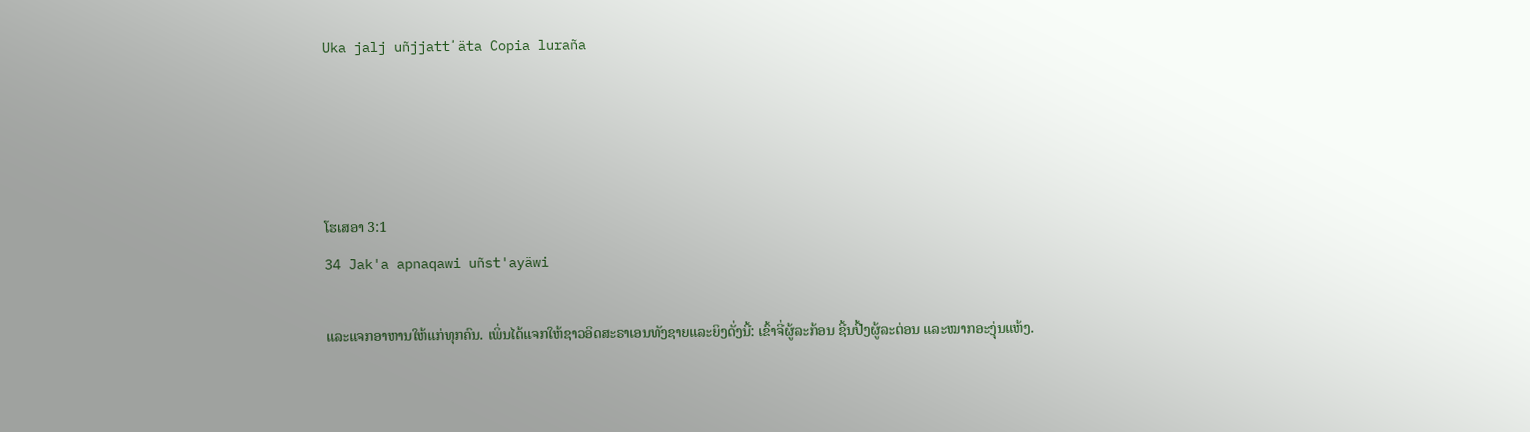Uka jalj uñjjattʼäta Copia luraña




ໂຮເສອາ 3:1
34 Jak'a apnaqawi uñst'ayäwi

ແລະແຈກອາຫານໃຫ້ແກ່ທຸກຄົນ. ເພິ່ນໄດ້ແຈກໃຫ້ຊາວອິດສະຣາເອນທັງຊາຍແລະຍິງດັ່ງນີ້: ເຂົ້າຈີ່ຜູ້ລະກ້ອນ ຊີ້ນປີ້ງຜູ້ລະຕ່ອນ ແລະໝາກອະງຸ່ນແຫ້ງ.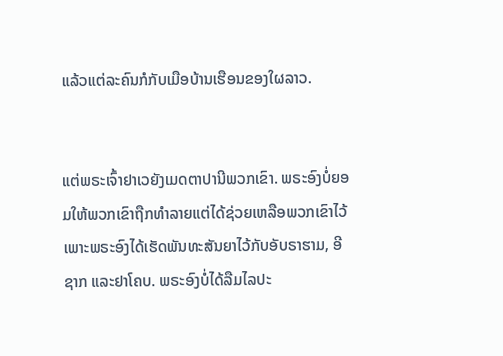ແລ້ວແຕ່ລະຄົນກໍກັບເມືອບ້ານເຮືອນຂອງໃຜລາວ.


ແຕ່ພຣະເຈົ້າຢາເວຍັງເມດຕາປານີພວກເຂົາ. ພຣະອົງບໍ່ຍອມໃຫ້ພວກເຂົາຖືກທຳລາຍແຕ່ໄດ້ຊ່ວຍເຫລືອພວກເຂົາໄວ້ ເພາະພຣະອົງໄດ້ເຮັດພັນທະສັນຍາໄວ້ກັບອັບຣາຮາມ, ອີຊາກ ແລະຢາໂຄບ. ພຣະອົງບໍ່ໄດ້ລືມໄລປະ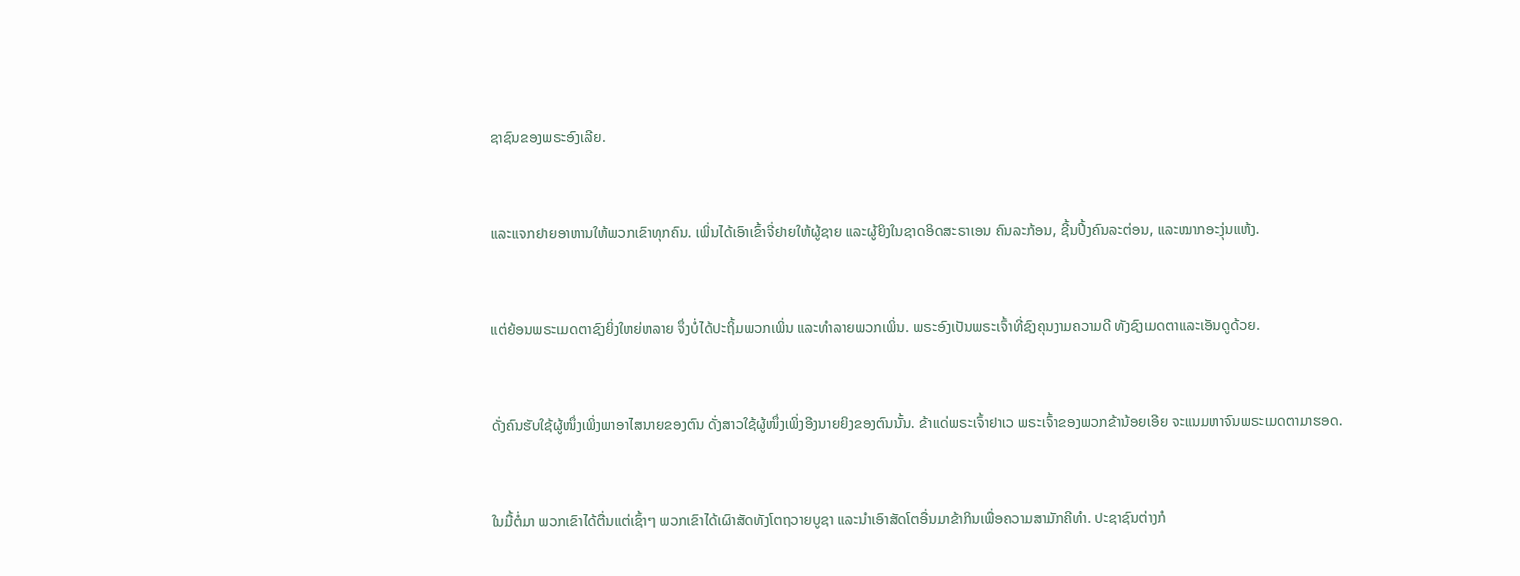ຊາຊົນຂອງພຣະອົງເລີຍ.


ແລະແຈກຢາຍອາຫານໃຫ້ພວກເຂົາທຸກຄົນ. ເພິ່ນໄດ້ເອົາເຂົ້າຈີ່ຢາຍໃຫ້ຜູ້ຊາຍ ແລະຜູ້ຍິງໃນຊາດອິດສະຣາເອນ ຄົນລະກ້ອນ, ຊີ້ນປີ້ງຄົນລະຕ່ອນ, ແລະໝາກອະງຸ່ນແຫ້ງ.


ແຕ່ຍ້ອນພຣະເມດຕາຊົງຍິ່ງໃຫຍ່ຫລາຍ ຈຶ່ງບໍ່ໄດ້ປະຖິ້ມພວກເພິ່ນ ແລະທຳລາຍພວກເພິ່ນ. ພຣະອົງເປັນພຣະເຈົ້າທີ່ຊົງຄຸນງາມຄວາມດີ ທັງຊົງເມດຕາແລະເອັນດູດ້ວຍ.


ດັ່ງຄົນຮັບໃຊ້ຜູ້ໜຶ່ງເພິ່ງພາອາໄສນາຍຂອງຕົນ ດັ່ງສາວໃຊ້ຜູ້ໜຶ່ງເພິ່ງອີງນາຍຍິງຂອງຕົນນັ້ນ. ຂ້າແດ່ພຣະເຈົ້າຢາເວ ພຣະເຈົ້າຂອງພວກຂ້ານ້ອຍເອີຍ ຈະແນມຫາຈົນພຣະເມດຕາມາຮອດ.


ໃນມື້ຕໍ່ມາ ພວກເຂົາໄດ້ຕື່ນແຕ່ເຊົ້າໆ ພວກເຂົາໄດ້ເຜົາສັດທັງໂຕຖວາຍບູຊາ ແລະນຳເອົາສັດໂຕອື່ນມາຂ້າກິນເພື່ອຄວາມສາມັກຄີທຳ. ປະຊາຊົນຕ່າງກໍ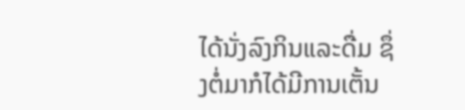ໄດ້ນັ່ງລົງກິນແລະດື່ມ ຊຶ່ງຕໍ່ມາກໍໄດ້ມີການເຕັ້ນ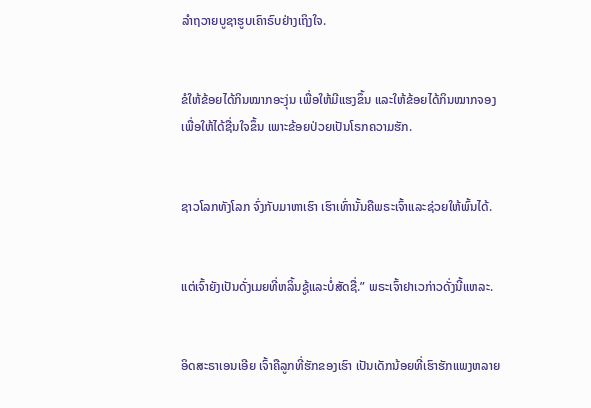ລຳຖວາຍບູຊາຮູບເຄົາຣົບຢ່າງເຖິງໃຈ.


ຂໍໃຫ້ຂ້ອຍໄດ້ກິນໝາກອະງຸ່ນ ເພື່ອໃຫ້ມີແຮງຂຶ້ນ ແລະໃຫ້ຂ້ອຍໄດ້ກິນໝາກຈອງ ເພື່ອໃຫ້ໄດ້ຊື່ນໃຈຂຶ້ນ ເພາະຂ້ອຍປ່ວຍເປັນໂຣກຄວາມຮັກ.


ຊາວໂລກທັງໂລກ ຈົ່ງກັບມາຫາເຮົາ ເຮົາເທົ່ານັ້ນຄືພຣະເຈົ້າແລະຊ່ວຍໃຫ້ພົ້ນໄດ້.


ແຕ່ເຈົ້າຍັງເປັນດັ່ງເມຍທີ່ຫລິ້ນຊູ້ແລະບໍ່ສັດຊື່.” ພຣະເຈົ້າຢາເວກ່າວດັ່ງນີ້ແຫລະ.


ອິດສະຣາເອນເອີຍ ເຈົ້າຄືລູກທີ່ຮັກຂອງເຮົາ ເປັນເດັກນ້ອຍທີ່ເຮົາຮັກແພງຫລາຍ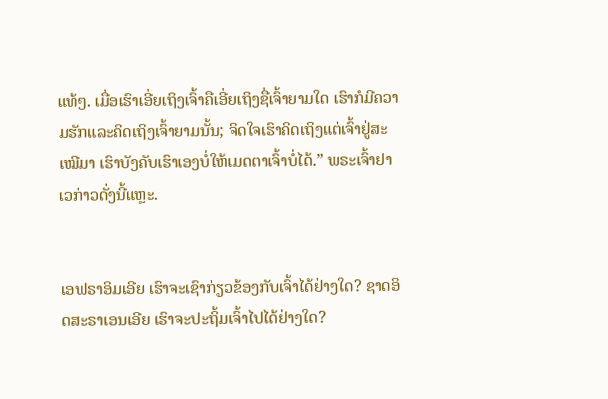ແທ້ໆ. ເມື່ອເຮົາເອີ່ຍເຖິງເຈົ້າຄືເອີ່ຍເຖິງຊື່ເຈົ້າຍາມໃດ ເຮົາກໍມີຄວາມຮັກແລະຄິດເຖິງເຈົ້າຍາມນັ້ນ; ຈິດໃຈເຮົາຄິດເຖິງແຕ່ເຈົ້າຢູ່ສະເໝີມາ ເຮົາບັງຄັບເຮົາເອງບໍ່ໃຫ້ເມດຕາເຈົ້າບໍ່ໄດ້.” ພຣະເຈົ້າຢາເວກ່າວດັ່ງນີ້ແຫຼະ.


ເອຟຣາອິມເອີຍ ເຮົາຈະເຊົາກ່ຽວຂ້ອງກັບເຈົ້າໄດ້ຢ່າງໃດ? ຊາດອິດສະຣາເອນເອີຍ ເຮົາຈະປະຖິ້ມເຈົ້າໄປໄດ້ຢ່າງໃດ?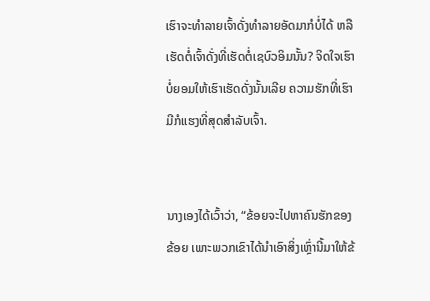ເຮົາຈະທຳລາຍເຈົ້າດັ່ງທຳລາຍອັດມາກໍບໍ່ໄດ້ ຫລືເຮັດຕໍ່ເຈົ້າດັ່ງທີ່ເຮັດຕໍ່ເຊບົວອິມນັ້ນ? ຈິດໃຈເຮົາບໍ່ຍອມໃຫ້ເຮົາເຮັດດັ່ງນັ້ນເລີຍ ຄວາມຮັກທີ່ເຮົາມີກໍແຮງທີ່ສຸດສຳລັບເຈົ້າ.


ນາງເອງໄດ້ເວົ້າວ່າ, “ຂ້ອຍຈະໄປຫາຄົນຮັກຂອງຂ້ອຍ ເພາະພວກເຂົາໄດ້ນຳເອົາສິ່ງເຫຼົ່ານີ້ມາໃຫ້ຂ້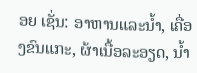ອຍ ເຊັ່ນ: ອາຫານແລະນໍ້າ, ເຄື່ອງຂົນແກະ, ຜ້າເນື້ອລະອຽດ, ນໍ້າ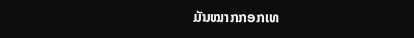ມັນໝາກກອກເທ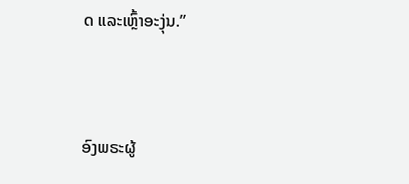ດ ແລະເຫຼົ້າອະງຸ່ນ.”


ອົງພຣະຜູ້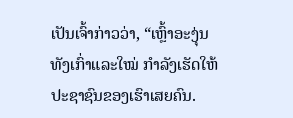ເປັນເຈົ້າກ່າວວ່າ, “ເຫຼົ້າອະງຸ່ນທັງເກົ່າແລະໃໝ່ ກຳລັງເຮັດໃຫ້ປະຊາຊົນຂອງເຮົາເສຍຄົນ.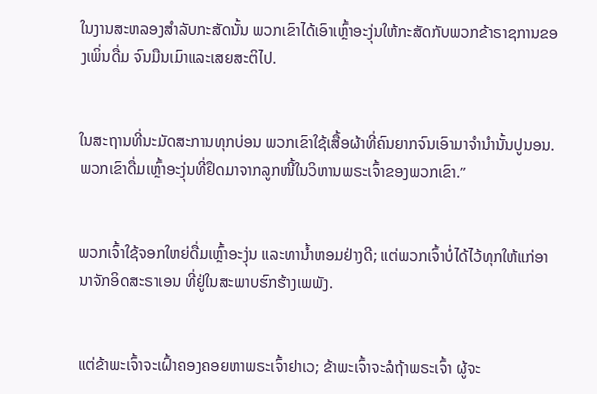ໃນງານສະຫລອງສຳລັບກະສັດນັ້ນ ພວກເຂົາໄດ້ເອົາເຫຼົ້າອະງຸ່ນໃຫ້ກະສັດກັບພວກຂ້າຣາຊການຂອງເພິ່ນດື່ມ ຈົນມືນເມົາແລະເສຍສະຕິໄປ.


ໃນສະຖານທີ່ນະມັດສະການທຸກບ່ອນ ພວກເຂົາໃຊ້ເສື້ອຜ້າທີ່ຄົນຍາກຈົນເອົາມາຈຳນຳນັ້ນປູນອນ. ພວກເຂົາດື່ມເຫຼົ້າອະງຸ່ນທີ່ຢຶດມາຈາກລູກໜີ້ໃນວິຫານພຣະເຈົ້າຂອງພວກເຂົາ.”


ພວກເຈົ້າໃຊ້ຈອກໃຫຍ່ດື່ມເຫຼົ້າອະງຸ່ນ ແລະທານໍ້າຫອມຢ່າງດີ; ແຕ່ພວກເຈົ້າບໍ່ໄດ້ໄວ້ທຸກໃຫ້ແກ່ອານາຈັກອິດສະຣາເອນ ທີ່ຢູ່ໃນສະພາບຮົກຮ້າງເພພັງ.


ແຕ່ຂ້າພະເຈົ້າຈະເຝົ້າຄອງຄອຍຫາພຣະເຈົ້າຢາເວ; ຂ້າພະເຈົ້າຈະລໍຖ້າພຣະເຈົ້າ ຜູ້ຈະ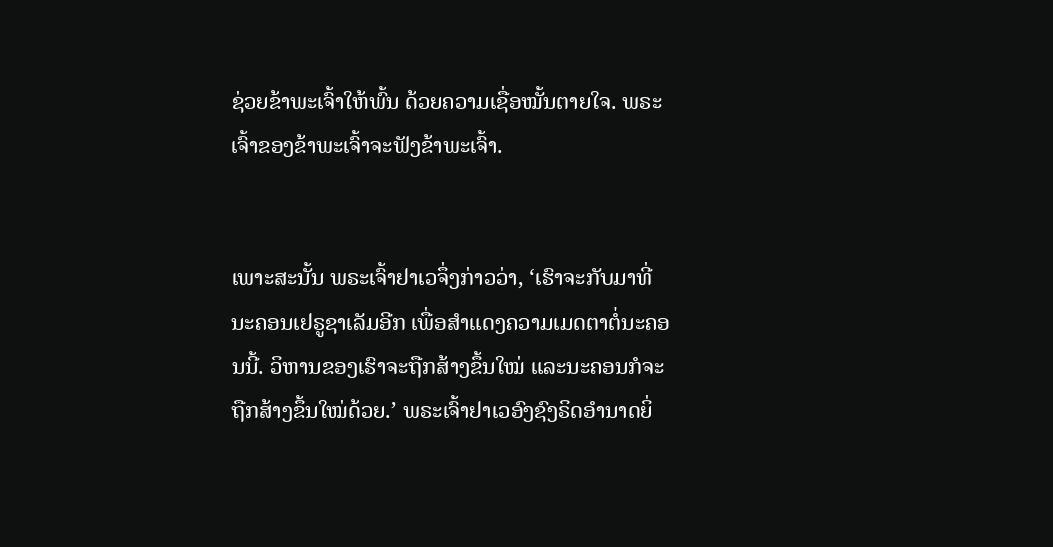ຊ່ວຍຂ້າພະເຈົ້າໃຫ້ພົ້ນ ດ້ວຍຄວາມເຊື່ອໝັ້ນຕາຍໃຈ. ພຣະເຈົ້າຂອງຂ້າພະເຈົ້າຈະຟັງຂ້າພະເຈົ້າ.


ເພາະສະນັ້ນ ພຣະເຈົ້າຢາເວຈຶ່ງກ່າວວ່າ, ‘ເຮົາຈະກັບມາທີ່ນະຄອນເຢຣູຊາເລັມອີກ ເພື່ອສຳແດງຄວາມເມດຕາຕໍ່ນະຄອນນີ້. ວິຫານຂອງເຮົາຈະຖືກສ້າງຂຶ້ນໃໝ່ ແລະນະຄອນກໍຈະຖືກສ້າງຂຶ້ນໃໝ່ດ້ວຍ.’ ພຣະເຈົ້າຢາເວອົງຊົງຣິດອຳນາດຍິ່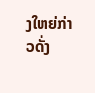ງໃຫຍ່ກ່າວດັ່ງ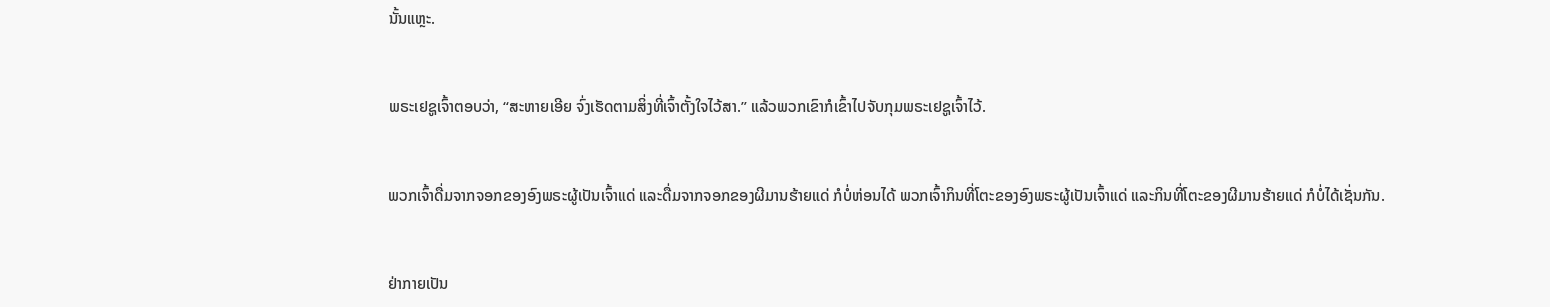ນັ້ນແຫຼະ.


ພຣະເຢຊູເຈົ້າຕອບວ່າ, “ສະຫາຍເອີຍ ຈົ່ງເຮັດຕາມສິ່ງທີ່ເຈົ້າຕັ້ງໃຈໄວ້ສາ.” ແລ້ວພວກເຂົາກໍເຂົ້າໄປຈັບກຸມພຣະເຢຊູເຈົ້າໄວ້.


ພວກເຈົ້າດື່ມຈາກຈອກຂອງອົງພຣະຜູ້ເປັນເຈົ້າແດ່ ແລະດື່ມຈາກຈອກຂອງຜີມານຮ້າຍແດ່ ກໍບໍ່ຫ່ອນໄດ້ ພວກເຈົ້າກິນທີ່ໂຕະຂອງອົງພຣະຜູ້ເປັນເຈົ້າແດ່ ແລະກິນທີ່ໂຕະຂອງຜີມານຮ້າຍແດ່ ກໍບໍ່ໄດ້ເຊັ່ນກັນ.


ຢ່າກາຍເປັນ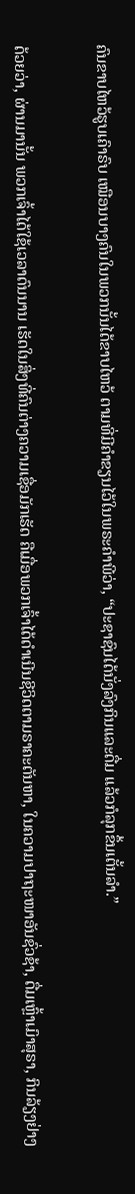ຄົນຂາບໄຫວ້ຮູບເຄົາຣົບ ເໝືອນບາງຄົນໃນພວກນັ້ນໄດ້ຂາບໄຫວ້ ຕາມທີ່ມີຄຳຂຽນໄວ້ໃນພຣະຄຳພີວ່າ, “ປະຊາຊົນໄດ້ນັ່ງລົງກິນແລະດື່ມ ແລ້ວກໍລຸກຂຶ້ນເຕັ້ນລຳ.”


ດ້ວຍວ່າ, ຜ່ານມານັ້ນ ພວກເຈົ້າໄດ້ໃຊ້ເວລາດົນນານ ເຮັດໃນສິ່ງທີ່ຄົນຕ່າງຄວາມເຊື່ອມັກເຮັດ ຄືເມື່ອພວກເຈົ້າໄດ້ດຳເນີນຊີວິດຕາມຣາຄະຕັນຫາ, ໃນຄວາມປາຖະໜາອັນຊົ່ວຊ້າ, ດື່ມເຫຼົ້າເມົາສຸຣາ, ກິນລ້ຽງຢ່າງ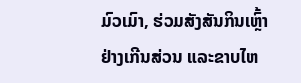ມົວເມົາ, ຮ່ວມສັງສັນກິນເຫຼົ້າຢ່າງເກີນສ່ວນ ແລະຂາບໄຫ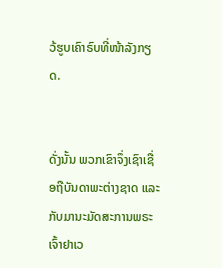ວ້ຮູບເຄົາຣົບທີ່ໜ້າລັງກຽດ.


ດັ່ງນັ້ນ ພວກເຂົາຈຶ່ງເຊົາເຊື່ອຖືບັນດາພະຕ່າງຊາດ ແລະກັບມານະມັດສະການພຣະເຈົ້າຢາເວ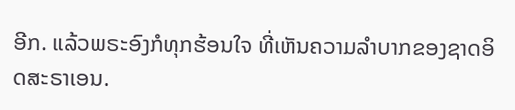ອີກ. ແລ້ວພຣະອົງກໍທຸກຮ້ອນໃຈ ທີ່ເຫັນຄວາມລຳບາກຂອງຊາດອິດສະຣາເອນ.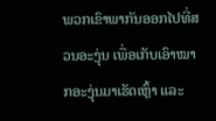ພວກເຂົາພາກັນອອກໄປທີ່ສວນອະງຸ່ນ ເພື່ອເກັບເອົາໝາກອະງຸ່ນມາເຮັດເຫຼົ້າ ແລະ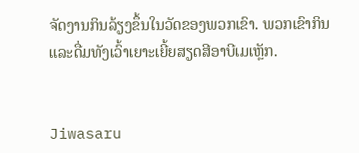ຈັດງານກິນລ້ຽງຂຶ້ນໃນວັດຂອງພວກເຂົາ. ພວກເຂົາກິນແລະດື່ມທັງເວົ້າເຍາະເຍີ້ຍສຽດສີອາບີເມເຫຼັກ.


Jiwasaru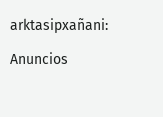arktasipxañani:

Anuncios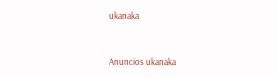ukanaka


Anuncios ukanaka